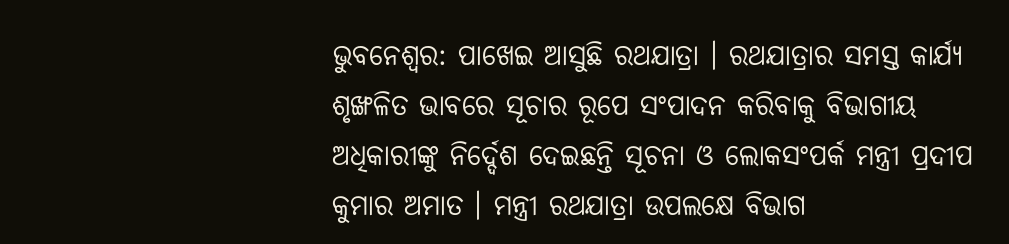ଭୁବନେଶ୍ବର: ପାଖେଇ ଆସୁଛି ରଥଯାତ୍ରା । ରଥଯାତ୍ରାର ସମସ୍ତ କାର୍ଯ୍ୟ ଶୃଙ୍ଖଳିତ ଭାବରେ ସୂଚାର ରୂପେ ସଂପାଦନ କରିବାକୁ ବିଭାଗୀୟ ଅଧିକାରୀଙ୍କୁ ନିର୍ଦ୍ଦେଶ ଦେଇଛନ୍ତି ସୂଚନା ଓ ଲୋକସଂପର୍କ ମନ୍ତ୍ରୀ ପ୍ରଦୀପ କୁମାର ଅମାତ । ମନ୍ତ୍ରୀ ରଥଯାତ୍ରା ଉପଲକ୍ଷେ ବିଭାଗ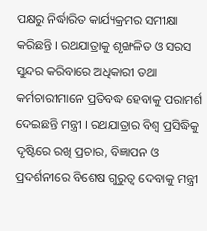ପକ୍ଷରୁ ନିର୍ଦ୍ଧାରିତ କାର୍ଯ୍ୟକ୍ରମର ସମୀକ୍ଷା କରିଛନ୍ତି । ରଥଯାତ୍ରାକୁ ଶୃଙ୍ଖଳିତ ଓ ସରସ ସୁନ୍ଦର କରିବାରେ ଅଧିକାରୀ ତଥା କର୍ମଚାରୀମାନେ ପ୍ରତିବଦ୍ଧ ହେବାକୁ ପରାମର୍ଶ ଦେଇଛନ୍ତି ମନ୍ତ୍ରୀ । ରଥଯାତ୍ରାର ବିଶ୍ବ ପ୍ରସିଦ୍ଧିକୁ ଦୃଷ୍ଟିରେ ରଖି ପ୍ରଚାର, ବିଜ୍ଞାପନ ଓ ପ୍ରଦର୍ଶନୀରେ ବିଶେଷ ଗୁରୁତ୍ୱ ଦେବାକୁ ମନ୍ତ୍ରୀ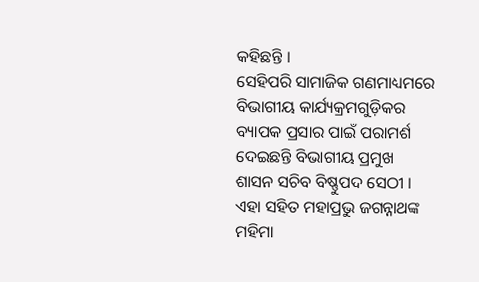କହିଛନ୍ତି ।
ସେହିପରି ସାମାଜିକ ଗଣମାଧ୍ୟମରେ ବିଭାଗୀୟ କାର୍ଯ୍ୟକ୍ରମଗୁଡ଼ିକର ବ୍ୟାପକ ପ୍ରସାର ପାଇଁ ପରାମର୍ଶ ଦେଇଛନ୍ତି ବିଭାଗୀୟ ପ୍ରମୁଖ ଶାସନ ସଚିବ ବିଷ୍ଣୁପଦ ସେଠୀ । ଏହା ସହିତ ମହାପ୍ରଭୁ ଜଗନ୍ନାଥଙ୍କ ମହିମା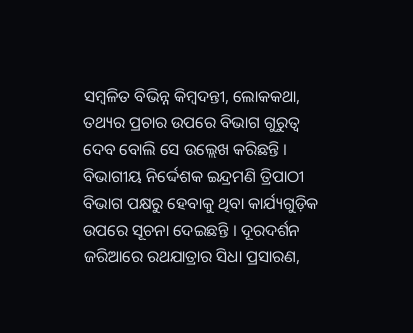ସମ୍ବଳିତ ବିଭିନ୍ନ କିମ୍ବଦନ୍ତୀ, ଲୋକକଥା, ତଥ୍ୟର ପ୍ରଚାର ଉପରେ ବିଭାଗ ଗୁରୁତ୍ବ ଦେବ ବୋଲି ସେ ଉଲ୍ଲେଖ କରିଛନ୍ତି । ବିଭାଗୀୟ ନିର୍ଦ୍ଦେଶକ ଇନ୍ଦ୍ରମଣି ତ୍ରିପାଠୀ ବିଭାଗ ପକ୍ଷରୁ ହେବାକୁ ଥିବା କାର୍ଯ୍ୟଗୁଡ଼ିକ ଉପରେ ସୂଚନା ଦେଇଛନ୍ତି । ଦୂରଦର୍ଶନ ଜରିଆରେ ରଥଯାତ୍ରାର ସିଧା ପ୍ରସାରଣ,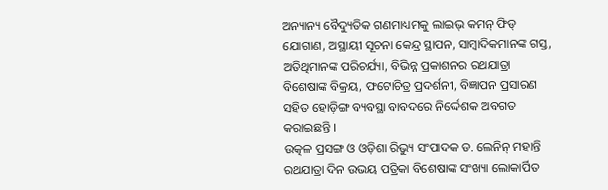ଅନ୍ୟାନ୍ୟ ବୈଦ୍ୟୁତିକ ଗଣମାଧ୍ୟମକୁ ଲାଇଭ୍ କମନ୍ ଫିଡ୍ ଯୋଗାଣ, ଅସ୍ଥାୟୀ ସୂଚନା କେନ୍ଦ୍ର ସ୍ଥାପନ, ସାମ୍ବାଦିକମାନଙ୍କ ଗସ୍ତ, ଅତିଥିମାନଙ୍କ ପରିଚର୍ଯ୍ୟା, ବିଭିନ୍ନ ପ୍ରକାଶନର ରଥଯାତ୍ରା ବିଶେଷାଙ୍କ ବିକ୍ରୟ, ଫଟୋଚିତ୍ର ପ୍ରଦର୍ଶନୀ, ବିଜ୍ଞାପନ ପ୍ରସାରଣ ସହିତ ହୋଡ଼ିଙ୍ଗ ବ୍ୟବସ୍ଥା ବାବଦରେ ନିର୍ଦ୍ଦେଶକ ଅବଗତ କରାଇଛନ୍ତି ।
ଉତ୍କଳ ପ୍ରସଙ୍ଗ ଓ ଓଡ଼ିଶା ରିଭ୍ୟୁ ସଂପାଦକ ଡ. ଲେନିନ୍ ମହାନ୍ତି ରଥଯାତ୍ରା ଦିନ ଉଭୟ ପତ୍ରିକା ବିଶେଷାଙ୍କ ସଂଖ୍ୟା ଲୋକାର୍ପିତ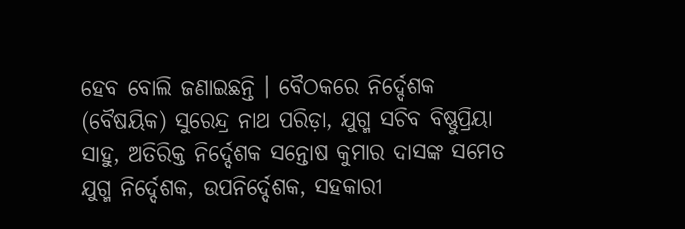ହେବ ବୋଲି ଜଣାଇଛନ୍ତି । ବୈଠକରେ ନିର୍ଦ୍ଦେଶକ (ବୈଷୟିକ) ସୁରେନ୍ଦ୍ର ନାଥ ପରିଡ଼ା, ଯୁଗ୍ମ ସଚିବ ବିଷ୍ଣୁପ୍ରିୟା ସାହୁ, ଅତିରିକ୍ତ ନିର୍ଦ୍ଦେଶକ ସନ୍ତୋଷ କୁମାର ଦାସଙ୍କ ସମେତ ଯୁଗ୍ମ ନିର୍ଦ୍ଦେଶକ, ଉପନିର୍ଦ୍ଦେଶକ, ସହକାରୀ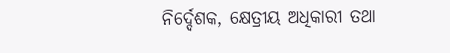ନିର୍ଦ୍ଦେଶକ, କ୍ଷେତ୍ରୀୟ ଅଧିକାରୀ ତଥା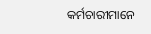କର୍ମଚାରୀମାନେ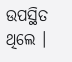ଉପସ୍ଥିତ ଥିଲେ ।